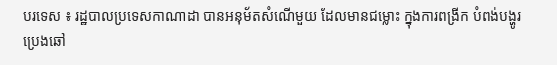បរទេស ៖ រដ្ឋបាលប្រទេសកាណាដា បានអនុម័តសំណើមួយ ដែលមានជម្លោះ ក្នុងការពង្រីក បំពង់បង្ហូរ ប្រេងឆៅ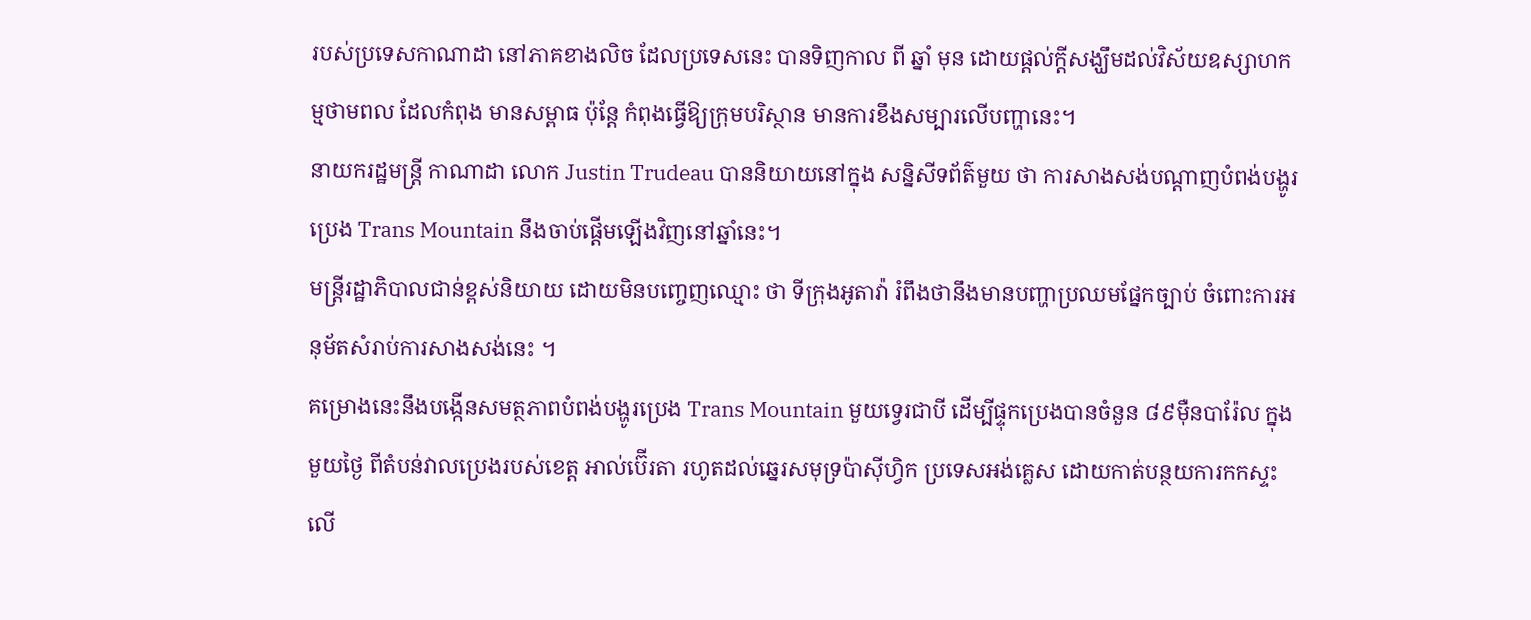របស់ប្រទេសកាណាដា នៅភាគខាងលិច ដែលប្រទេសនេះ បានទិញកាល ពី ឆ្នាំ មុន ដោយផ្តល់ក្តីសង្ឃឹមដល់វិស័យឧស្សាហកម្មថាមពល ដែលកំពុង មានសម្ពាធ ប៉ុន្តែ កំពុងធ្វើឱ្យក្រុមបរិស្ថាន មានការខឹងសម្បារលើបញ្ហានេះ។
នាយករដ្ឋមន្ត្រី កាណាដា លោក Justin Trudeau បាននិយាយនៅក្នុង សន្និសីទព័ត៌មួយ ថា ការសាងសង់បណ្តាញបំពង់បង្ហូរប្រេង Trans Mountain នឹងចាប់ផ្តើមឡើងវិញនៅឆ្នាំនេះ។
មន្រ្តីរដ្ឋាភិបាលជាន់ខ្ពស់និយាយ ដោយមិនបញ្ចេញឈ្មោះ ថា ទីក្រុងអូតាវ៉ា រំពឹងថានឹងមានបញ្ហាប្រឈមផ្នែកច្បាប់ ចំពោះការអនុម័តសំរាប់ការសាងសង់នេះ ។
គម្រោងនេះនឹងបង្កើនសមត្ថភាពបំពង់បង្ហូរប្រេង Trans Mountain មួយទ្វេរជាបី ដើម្បីផ្ទុកប្រេងបានចំនួន ៨៩ម៉ឺនបារ៉ែល ក្នុងមួយថ្ងៃ ពីតំបន់វាលប្រេងរបស់ខេត្ត អាល់ប៊ើរតា រហូតដល់ឆ្នេរសមុទ្រប៉ាស៊ីហ្វិក ប្រទេសអង់គ្លេស ដោយកាត់បន្ថយការកកស្ទះលើ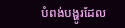បំពង់បង្ហូរដែល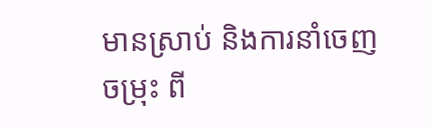មានស្រាប់ និងការនាំចេញចម្រុះ ពី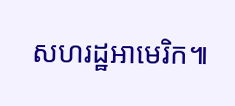សហរដ្ឋអាមេរិក៕